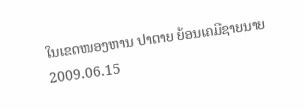ໃນເຂດໜອງຫານ ປາຕາຍ ຍ້ອນເຄມີຊາຍນາຍ
2009.06.15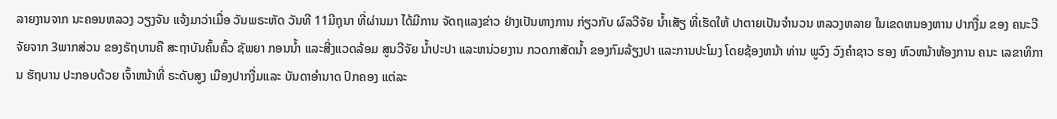ລາຍງານຈາກ ນະຄອນຫລວງ ວຽງຈັນ ແຈ້ງມາວ່າເມື່ອ ວັນພຣະຫັດ ວັນທີ 11ມີຖຸນາ ທີ່ຜ່ານມາ ໄດ້ມີການ ຈັດຖແລງຂ່າວ ຢ່າງເປັນທາງການ ກ່ຽວກັບ ຜົລວີຈັຍ ນ້ຳເສັຽ ທີ່ເຮັດໃຫ້ ປາຕາຍເປັນຈຳນວນ ຫລວງຫລາຍ ໃນເຂດຫນອງຫານ ປາກງື່ມ ຂອງ ຄນະວີຈັຍຈາກ 3ພາກສ່ວນ ຂອງຣັຖບານຄື ສະຖາບັນຄົ້ນຄົ້ວ ຊັພຍາ ກອນນ້ຳ ແລະສີ່ງແວດລ້ອມ ສູນວີຈັຍ ນ້ຳປະປາ ແລະຫນ່ວຍງານ ກວດກາສັດນ້ຳ ຂອງກົມລ້ຽງປາ ແລະການປະໂມງ ໂດຍຊ້ອງຫນ້າ ທ່ານ ພູວົງ ວົງຄຳຊາວ ຮອງ ຫົວຫນ້າຫ້ອງການ ຄນະ ເລຂາທິການ ຮັຖບານ ປະກອບດ້ວຍ ເຈົ້າຫນ້າທີ່ ຣະດັບສູງ ເມືອງປາກງື່ມແລະ ບັນດາອຳນາດ ປົກຄອງ ແຕ່ລະ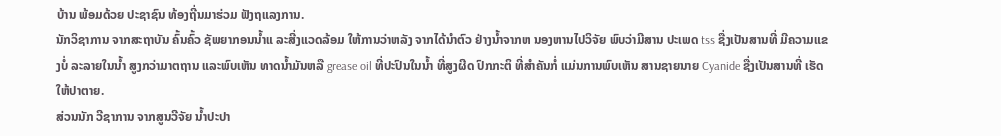ບ້ານ ພ້ອມດ້ວຍ ປະຊາຊົນ ທ້ອງຖີ່ນມາຮ່ວມ ຟັງຖແລງການ.
ນັກວິຊາການ ຈາກສະຖາບັນ ຄົ້ນຄົ້ວ ຊັພຍາກອນນ້ຳແ ລະສີ່ງແວດລ້ອມ ໃຫ້ການວ່າຫລັງ ຈາກໄດ້ນຳຕົວ ຢ່າງນ້ຳຈາກຫ ນອງຫານໄປວິຈັຍ ພົບວ່າມີສານ ປະເພດ tss ຊື່ງເປັນສານທີ່ ມີຄວາມແຂງບໍ່ ລະລາຍໃນນ້ຳ ສູງກວ່າມາຕຖານ ແລະພົບເຫັນ ທາດນ້ຳມັນຫລື grease oil ທີ່ປະປົນໃນນ້ຳ ທີ່ສູງຜີດ ປົກກະຕິ ທີ່ສຳຄັນກໍ່ ແມ່ນການພົບເຫັນ ສານຊາຍນາຍ Cyanide ຊື່ງເປັນສານທີ່ ເຮັດໃຫ້ປາຕາຍ.
ສ່ວນນັກ ວີຊາການ ຈາກສູນວີຈັຍ ນ້ຳປະປາ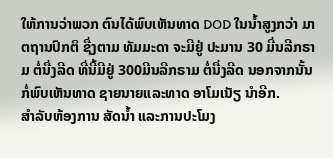ໃຫ້ການວ່າພວກ ຕົນໄດ້ພົບເຫັນທາດ DOD ໃນນ້ຳສູງກວ່າ ມາຕຖານປົກຕິ ຊື່ງຕາມ ທັມມະດາ ຈະມີຢູ່ ປະມານ 30 ມີ່ນລີກຣາມ ຕໍ່ນື່ງລີດ ທີ່ນີ້ມີຢູ່ 300ມີນລີກຣາມ ຕໍ່ນື່ງລີດ ນອກຈາກນັ້ນ ກໍ່ພົບເຫັນທາດ ຊາຍນາຍແລະທາດ ອາໂມເນັຽ ນຳອີກ.
ສຳລັບຫ້ອງການ ສັດນ້ຳ ແລະການປະໂມງ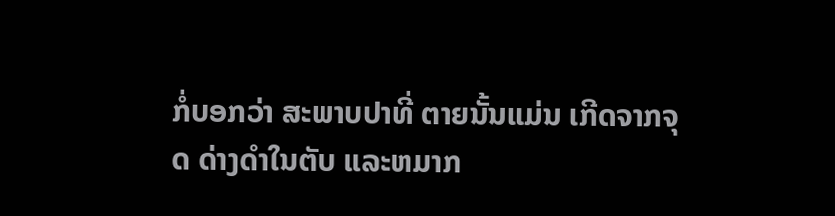ກໍ່ບອກວ່າ ສະພາບປາທີ່ ຕາຍນັ້ນແມ່ນ ເກີດຈາກຈຸດ ດ່າງດຳໃນຕັບ ແລະຫມາກ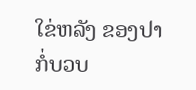ໃຂ່ຫລັງ ຂອງປາ ກໍ່ບວບ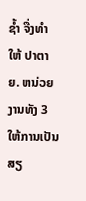ຊ້ຳ ຈື່ງທຳໃຫ້ ປາຕາຍ. ຫນ່ວຍງານທັງ 3 ໃຫ້ການເປັນ ສຽ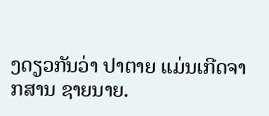ງດຽວກັນວ່າ ປາຕາຍ ແມ່ນເກີດຈາກສານ ຊາຍນາຍ.